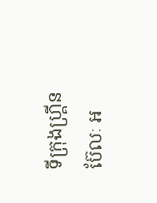ទីក្រុងហ្គ្រីនប៊ែលៈ អ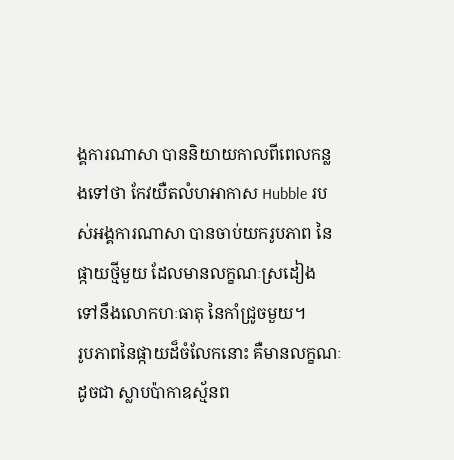ង្គការណាសា បាននិយាយកាលពីពេលកន្លងទៅថា កែវយឺតលំហអាកាស Hubble របស់អង្គការណាសា បានចាប់យករូបភាព នៃផ្កាយថ្មីមួយ ដែលមានលក្ខណៈស្រដៀង ទៅនឹងលោកហៈធាតុ នៃកាំជ្រូចមួយ។
រូបភាពនៃផ្កាយដ៏ចំលែកនោះ គឺមានលក្ខណៈដូចជា ស្លាបប៉ាកាឧស្ម័នព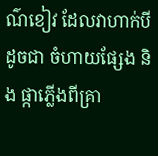ណ៌ខៀវ ដែលវាហាក់បីដូចជា ចំហាយផ្សែង និង ផ្កាភ្លើងពីគ្រា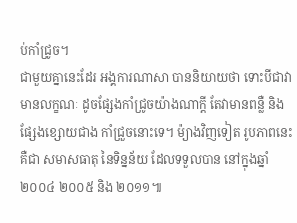ប់កាំជ្រូច។
ជាមួយគ្នានេះដែរ អង្គការណាសា បាននិយាយថា ទោះបីជាវាមានលក្ខណៈ ដូចផ្សែងកាំជ្រូចយ៉ាងណាក្តី តែវាមានពន្លឺ និងផ្សែងខ្សោយជាង កាំជ្រួចនោះទេ។ ម៉្យាងវិញទៀត រូបភាពនេះគឺជា សមាសធាតុ នៃទិន្នន័យ ដែលទទួលបាន នៅក្នុងឆ្នាំ ២០០៤ ២០០៥ និង ២០១១៕